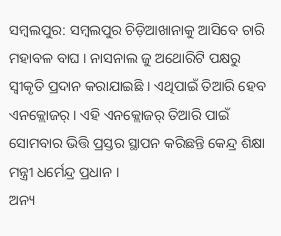ସମ୍ବଲପୁର: ସମ୍ବଲପୁର ଚିଡ଼ିଆଖାନାକୁ ଆସିବେ ଚାରି ମହାବଳ ବାଘ । ନାସନାଲ ଜୁ ଅଥୋରିଟି ପକ୍ଷରୁ ସ୍ୱୀକୃତି ପ୍ରଦାନ କରାଯାଇଛି । ଏଥିପାଇଁ ତିଆରି ହେବ ଏନକ୍ଲୋଜର୍ । ଏହି ଏନକ୍ଲୋଜର୍ ତିଆରି ପାଇଁ ସୋମବାର ଭିତ୍ତି ପ୍ରସ୍ତର ସ୍ଥାପନ କରିଛନ୍ତି କେନ୍ଦ୍ର ଶିକ୍ଷା ମନ୍ତ୍ରୀ ଧର୍ମେନ୍ଦ୍ର ପ୍ରଧାନ ।
ଅନ୍ୟ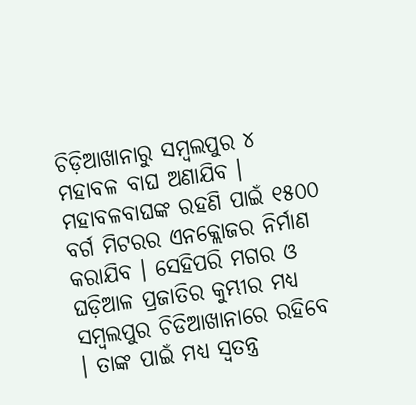ଚିଡ଼ିଆଖାନାରୁ ସମ୍ବଲପୁର ୪ ମହାବଳ ବାଘ ଅଣାଯିବ । ମହାବଳବାଘଙ୍କ ରହଣି ପାଇଁ ୧୫୦୦ ବର୍ଗ ମିଟରର ଏନକ୍ଲୋଜର ନିର୍ମାଣ କରାଯିବ । ସେହିପରି ମଗର ଓ ଘଡ଼ିଆଳ ପ୍ରଜାତିର କୁମ୍ଭୀର ମଧ୍ୟ ସମ୍ବଲପୁର ଚିଡିଆଖାନାରେ ରହିବେ । ତାଙ୍କ ପାଇଁ ମଧ୍ୟ ସ୍ୱତନ୍ତ୍ର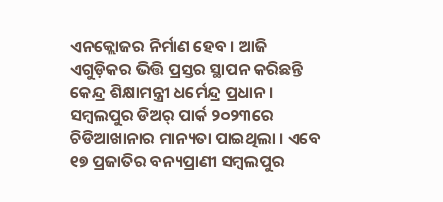ଏନକ୍ଲୋଜର ନିର୍ମାଣ ହେବ । ଆଜି ଏଗୁଡ଼ିକର ଭିତ୍ତି ପ୍ରସ୍ତର ସ୍ଥାପନ କରିଛନ୍ତି କେନ୍ଦ୍ର ଶିକ୍ଷାମନ୍ତ୍ରୀ ଧର୍ମେନ୍ଦ୍ର ପ୍ରଧାନ ।
ସମ୍ବଲପୁର ଡିଅର୍ ପାର୍କ ୨୦୨୩ରେ ଚିଡିଆଖାନାର ମାନ୍ୟତା ପାଇଥିଲା । ଏବେ ୧୭ ପ୍ରଜାତିର ବନ୍ୟପ୍ରାଣୀ ସମ୍ବଲପୁର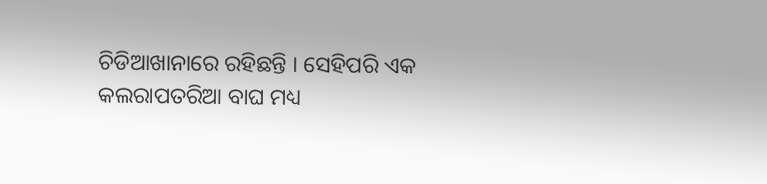ଚିଡିଆଖାନାରେ ରହିଛନ୍ତି । ସେହିପରି ଏକ କଲରାପତରିଆ ବାଘ ମଧ୍ୟ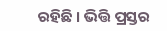ରହିଛି । ଭିତ୍ତି ପ୍ରସ୍ତର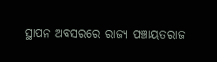ସ୍ଥାପନ ଅବସରରେ ରାଜ୍ୟ ପଞ୍ଚାୟତରାଜ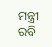ମନ୍ତ୍ରୀ ରବି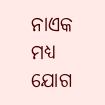ନାଏକ ମଧ୍ୟ ଯୋଗ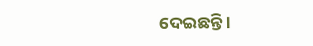ଦେଇଛନ୍ତି ।